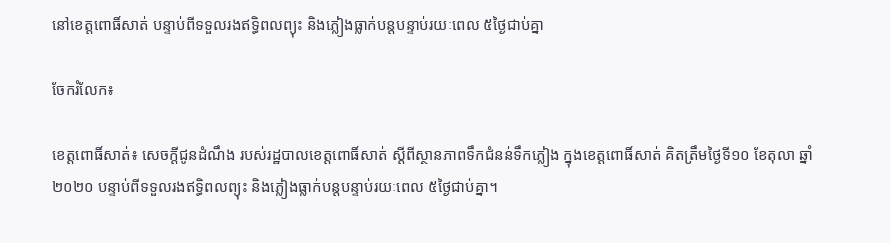នៅខេត្តពោធិ៍សាត់ បន្ទាប់ពីទទួលរងឥទ្ធិពលព្យុះ និងភ្លៀងធ្លាក់បន្តបន្ទាប់រយៈពេល ៥ថ្ងៃជាប់គ្នា

ចែករំលែក៖

ខេត្តពោធិ៍សាត់៖ សេចក្តីជូនដំណឹង របស់រដ្ឋបាលខេត្តពោធិ៍សាត់ ស្តីពីស្ថានភាពទឹកជំនន់ទឹកភ្លៀង ក្នុងខេត្តពោធិ៍សាត់ គិតត្រឹមថ្ងៃទី១០ ខែតុលា ឆ្នាំ២០២០ បន្ទាប់ពីទទួលរងឥទ្ធិពលព្យុះ និងភ្លៀងធ្លាក់បន្តបន្ទាប់រយៈពេល ៥ថ្ងៃជាប់គ្នា។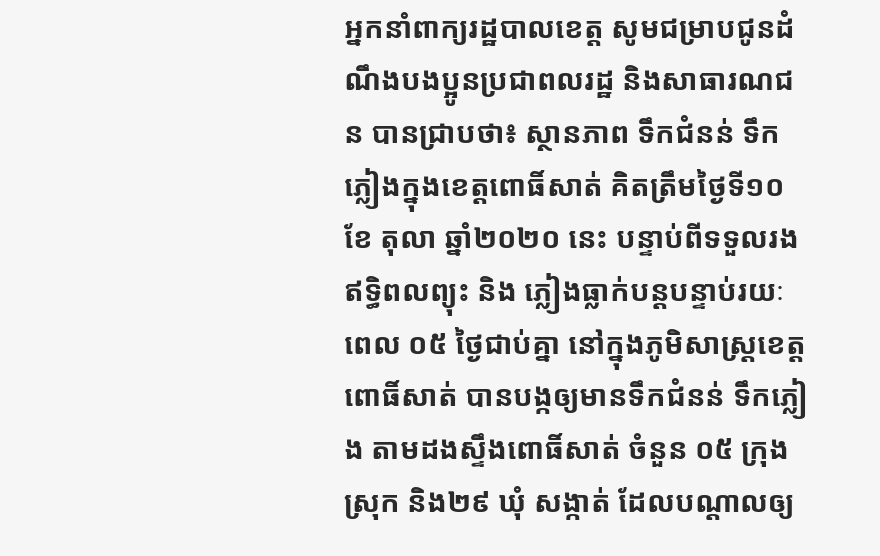អ្នកនាំពាក្យរដ្ឋបាលខេត្ត សូមជម្រាបជូនដំណឹងបងប្អូនប្រជាពលរដ្ឋ និងសាធារណជន បានជ្រាបថា៖ ស្ថានភាព ទឹកជំនន់ ទឹកភ្លៀងក្នុងខេត្តពោធិ៍សាត់ គិតត្រឹមថ្ងៃទី១០ ខែ តុលា ឆ្នាំ២០២០ នេះ បន្ទាប់ពីទទួលរងឥទ្ធិពលព្យុះ និង ភ្លៀងធ្លាក់បន្តបន្ទាប់រយៈពេល ០៥ ថ្ងៃជាប់គ្នា នៅក្នុងភូមិសាស្ត្រខេត្តពោធិ៍សាត់ បានបង្កឲ្យមានទឹកជំនន់ ទឹកភ្លៀង តាមដងស្ទឹងពោធិ៍សាត់ ចំនួន ០៥ ក្រុង ស្រុក និង២៩ ឃុំ សង្កាត់ ដែលបណ្តាលឲ្យ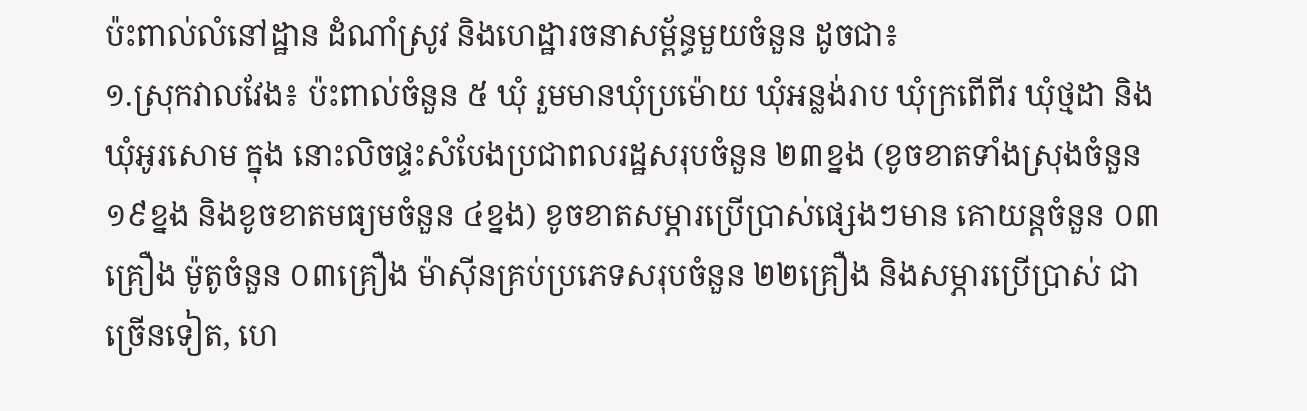ប៉ះពាល់លំនៅដ្ឋាន ដំណាំស្រូវ និងហេដ្ឋារចនាសម្ព័ន្ធមួយចំនួន ដូចជា៖
១.ស្រុកវាលវែង៖ ប៉ះពាល់ចំនួន ៥ ឃុំ រួមមានឃុំប្រម៉ោយ ឃុំអន្លង់រាប ឃុំក្រពើពីរ ឃុំថ្មដា និងឃុំអូរសោម ក្នុង នោះលិចផ្ទះសំបែងប្រជាពលរដ្ឋសរុបចំនួន ២៣ខ្នង (ខូចខាតទាំងស្រុងចំនួន ១៩ខ្នង និងខូចខាតមធ្យមចំនួន ៤ខ្នង) ខូចខាតសម្ភារប្រើប្រាស់ផ្សេងៗមាន គោយន្តចំនួន ០៣គ្រឿង ម៉ូតូចំនួន ០៣គ្រឿង ម៉ាស៊ីនគ្រប់ប្រភេទសរុបចំនួន ២២គ្រឿង និងសម្ភារប្រើប្រាស់ ជាច្រើនទៀត, ហេ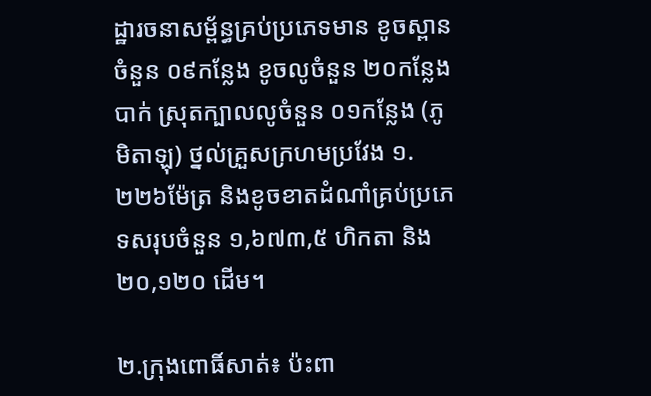ដ្ឋារចនាសម្ព័ន្ធគ្រប់ប្រភេទមាន ខូចស្ពានចំនួន ០៩កន្លែង ខូចលូចំនួន ២០កន្លែង បាក់ ស្រុតក្បាលលូចំនួន ០១កន្លែង (ភូមិតាឡុ) ថ្នល់គ្រួសក្រហមប្រវែង ១.២២៦ម៉ែត្រ និងខូចខាតដំណាំគ្រប់ប្រភេទសរុបចំនួន ១,៦៧៣,៥ ហិកតា និង ២០,១២០ ដើម។

២.ក្រុងពោធិ៍សាត់៖ ប៉ះពា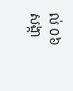ល់ ០៦ សង្កា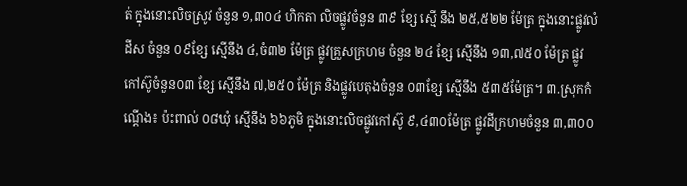ត់ ក្នុងនោះលិចស្រូវ ចំនួន ១,៣០៤ ហិកតា លិចផ្លូវចំនួន ៣៩ ខ្សែ ស្មើ នឹង ២៥,៥២២ ម៉ែត្រ ក្នុងនោះផ្លូវលំដីស ចំនួន ០៩ខ្សែ ស្មើនឹង ៤,ចំ៣២ ម៉ែត្រ ផ្លូវគ្រួសក្រហម ចំនួន ២៤ ខ្សែ ស្មើនឹង ១៣,៧៥០ ម៉ែត្រ ផ្លូវកៅស៊ូចំនួន០៣ ខ្សែ ស្មើនឹង ៧,២៥០ ម៉ែត្រ និងផ្លូវបេតុងចំនួន ០៣ខ្សែ ស្មើនឹង ៥៣៥ម៉ែត្រ។ ៣.ស្រុកកំណ្ដើង៖ ប៉ះពាល់ ០៨ឃុំ ស្មើនឹង ៦៦ភូមិ ក្នុងនោះលិចផ្លូវកៅស៊ូ ៩,៤៣០ម៉ែត្រ ផ្លូវដីក្រហមចំនួន ៣,៣០០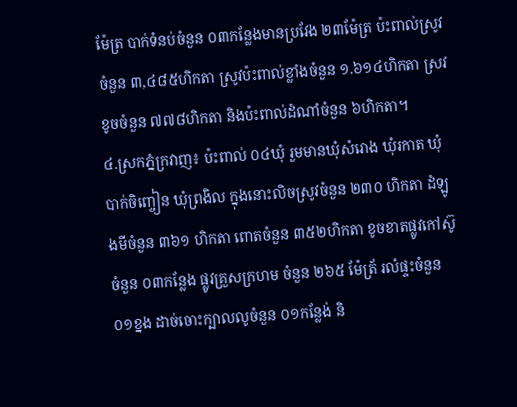ម៉ែត្រ បាក់ទំនប់ចំនួន ០៣កន្លែងមានប្រវែង ២៣ម៉ែត្រ ប៉ះពាល់ស្រូវចំនួន ៣,៤៨៥ហិកតា ស្រូវប៉ះពាល់ខ្លាំងចំនួន ១.៦១៤ហិកតា ស្រវខូចចំនួន ៧៧៨ហិកតា និងប៉ះពាល់ដំណាំចំនួន ៦ហិកតា។
៤.ស្រកភ្នំក្រវាញ៖ ប៉ះពាល់ ០៤ឃុំ រួមមានឃុំសំរោង ឃុំរកាត ឃុំបាក់ចិញ្ចៀន ឃុំព្រងិល ក្នុងនោះលិចស្រូវចំនួន ២៣០ ហិកតា ដំឡូងមីចំនួន ៣៦១ ហិកតា ពោតចំនួន ៣៥២ហិកតា ខូចខាតផ្លូវកៅស៊ូចំនួន ០៣កន្លែង ផ្លូវគ្រួសក្រហម ចំនួន ២៦៥ ម៉ែត្រ័ រលំផ្ទះចំនួន ០១ខ្នង ដាច់ចោះក្បាលលូចំនួន ០១កន្លែង់ និ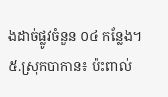ងដាច់ផ្លូវចំនួន ០៤ កន្លែង។
៥.ស្រុកបាកាន៖ ប៉ះពាល់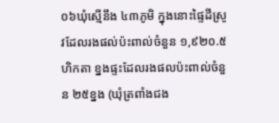០៦ឃុំស្មើនឹង ៤៣ភូមិ ក្នុងនោះផ្ទៃដីស្រូវដែលរងផល់ប៉ះពាល់ចំនួន ១,៩២០.៥ ហិកតា ខ្នងផ្ទះដែលរងផលប៉ះពាល់ចំនួន ២៥ខ្នង (ឃុំត្រពាំងជង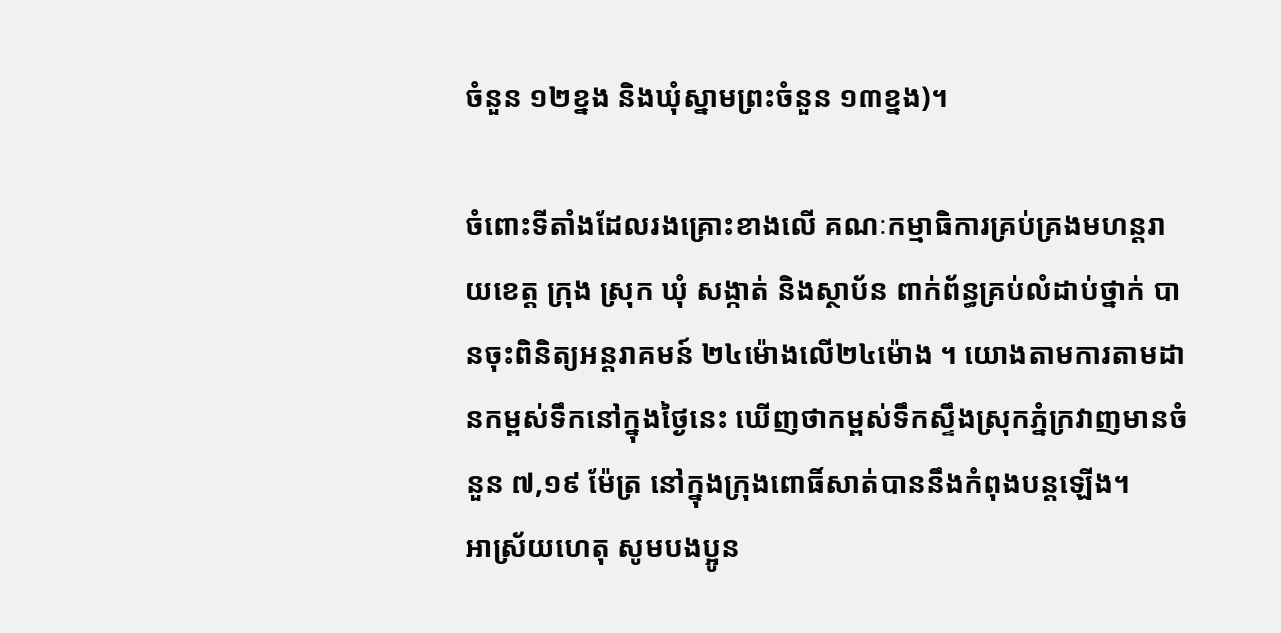ចំនួន ១២ខ្នង និងឃុំស្នាមព្រះចំនួន ១៣ខ្នង)។

ចំពោះទីតាំងដែលរងគ្រោះខាងលើ គណៈកម្មាធិការគ្រប់គ្រងមហន្តរាយខេត្ត ក្រុង ស្រុក ឃុំ សង្កាត់ និងស្ថាប័ន ពាក់ព័ន្ធគ្រប់លំដាប់ថ្នាក់ បានចុះពិនិត្យអន្តរាគមន៍ ២៤ម៉ោងលើ២៤ម៉ោង ។ យោងតាមការតាមដានកម្ពស់ទឹកនៅក្នុងថ្ងៃនេះ ឃើញថាកម្ពស់ទឹកស្ទឹងស្រុកភ្នំក្រវាញមានចំនួន ៧,១៩ ម៉ែត្រ នៅក្នុងក្រុងពោធិ៍សាត់បាននឹងកំពុងបន្តឡើង។
អាស្រ័យហេតុ សូមបងប្អូន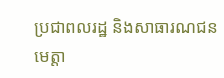ប្រជាពលរដ្ឋ និងសាធារណជន មេត្តា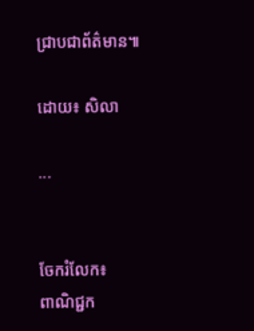ជ្រាបជាព័ត៌មាន៕

ដោយ៖ សិលា

...


ចែករំលែក៖
ពាណិជ្ជក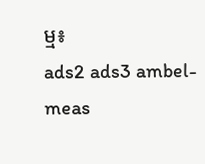ម្ម៖
ads2 ads3 ambel-meas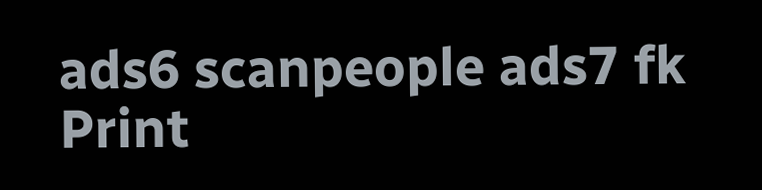ads6 scanpeople ads7 fk Print